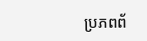ប្រភពព័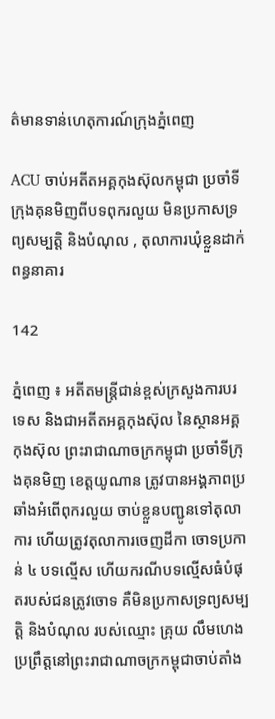ត៌មានទាន់ហេតុការណ៍ក្រុងភ្នំពេញ

ACU ចាប់អតីតអគ្គកុងស៊ុលកម្ពុជា ប្រចាំទីក្រុងគុនមិញពីបទពុករលួយ មិនប្រកាសទ្រព្យសម្បត្តិ និងបំណុល , តុលាការឃុំខ្លួនដាក់ពន្ធនាគារ

142

ភ្នំពេញ ៖ អតីតមន្រ្តីជាន់ខ្ពស់ក្រសួងការបរទេស និងជាអតីតអគ្គកុងស៊ុល នៃស្ថានអគ្គកុងស៊ុល ព្រះរាជាណាចក្រកម្ពុជា ប្រចាំទីក្រុងគុនមិញ ខេត្តយូណាន ត្រូវបានអង្គភាពប្រឆាំងអំពើពុករលួយ ចាប់ខ្លួនបញ្ជូនទៅតុលាការ ហើយត្រូវតុលាការចេញដីកា ចោទប្រកាន់ ៤ បទល្មើស ហើយករណីបទល្មើសធំបំផុតរបស់ជនត្រូវចោទ គឺមិនប្រកាសទ្រព្យសម្បត្តិ និងបំណុល របស់ឈ្មោះ គ្រុយ លឹមហេង ប្រព្រឹត្តនៅព្រះរាជាណាចក្រកម្ពុជាចាប់តាំង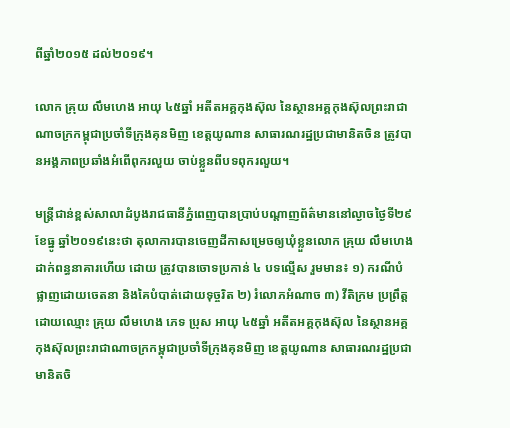ពីឆ្នាំ២០១៥ ដល់២០១៩។

លោក គ្រុយ លឹមហេង អាយុ ៤៥ឆ្នាំ អតីតអគ្គកុងស៊ុល នៃស្ថានអគ្គកុងស៊ុលព្រះរាជាណាចក្រកម្ពុជាប្រចាំទីក្រុងគុនមិញ ខេត្តយូណាន សាធារណរដ្ឋប្រជាមានិតចិន ត្រូវបានអង្គភាពប្រឆាំងអំពើពុករលួយ ចាប់ខ្លួនពីបទពុករលួយ។

មន្រ្តីជាន់ខ្ពស់សាលាដំបូងរាជធានីភ្នំពេញបានប្រាប់បណ្តាញព័ត៌មាននៅល្ងាចថ្ងៃទី២៩ ខែធ្នូ ឆ្នាំ២០១៩នេះថា តុលាការបានចេញដីកាសម្រេចឲ្យឃុំខ្លួនលោក គ្រុយ លឹមហេង ដាក់ពន្ធនាគារហើយ ដោយ ត្រូវបានចោទប្រកាន់ ៤ បទល្មើស រួមមាន៖ ១) ករណីបំផ្លាញដោយចេតនា និងគៃបំបាត់ដោយទុច្ចរិត ២) រំលោភអំណាច ៣) វីតិក្រម ប្រព្រឹត្តដោយឈ្មោះ គ្រុយ លឹមហេង ភេទ ប្រុស អាយុ ៤៥ឆ្នាំ អតីតអគ្គកុងស៊ុល នៃស្ថានអគ្គ កុងស៊ុលព្រះរាជាណាចក្រកម្ពុជាប្រចាំទីក្រុងគុនមិញ ខេត្តយូណាន សាធារណរដ្ឋប្រជាមានិតចិ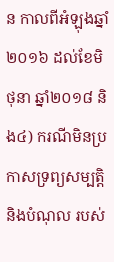ន កាលពីអំឡុងឆ្នាំ២០១៦ ដល់ខែមិថុនា ឆ្នាំ២០១៨ និង៤) ករណីមិនប្រកាសទ្រព្យសម្បត្តិ និងបំណុល របស់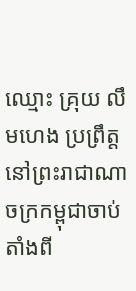ឈ្មោះ គ្រុយ លឹមហេង ប្រព្រឹត្តនៅព្រះរាជាណាចក្រកម្ពុជាចាប់តាំងពី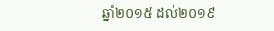ឆ្នាំ២០១៥ ដល់២០១៩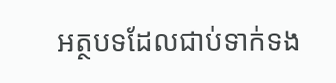អត្ថបទដែលជាប់ទាក់ទង